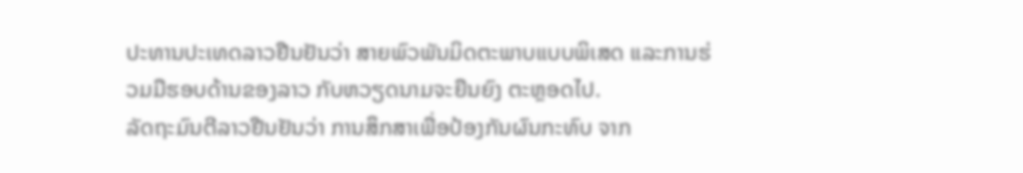ປະທານປະເທດລາວຢືນຢັນວ່າ ສາຍພົວພັນມິດຕະພາບແບບພິເສດ ແລະການຮ່ວມມືຮອບດ້ານຂອງລາວ ກັບຫວຽດນາມຈະຍືນຍົງ ຕະຫຼອດໄປ.
ລັດຖະມົນຕີລາວຢືນຢັນວ່າ ການສຶກສາເພື່ອປ້ອງກັນຜົນກະທົບ ຈາກ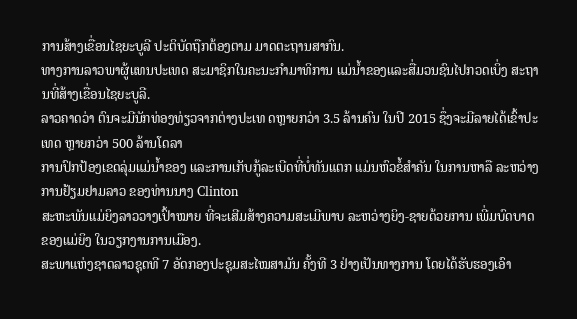ການສ້າງເຂື່ອນໄຊຍະບູລີ ປະຕິບັດຖືກຕ້ອງຕາມ ມາດຕະຖານສາກົນ.
ທາງການລາວພາຜູ້ແທນປະເທດ ສະມາຊິກໃນຄະນະກໍາມາທິການ ແມ່ນໍ້າຂອງແລະສື່ມວນຊົນໄປກວດເບິ່ງ ສະຖານທີ່ສ້າງເຂື່ອນໄຊຍະບູລີ.
ລາວຄາດວ່າ ຕົນຈະມີນັກທ່ອງທ່ຽວຈາກຕ່າງປະເທ ດຫຼາຍກວ່າ 3.5 ລ້ານຄົນ ໃນປີ 2015 ຊຶ່ງຈະມີລາຍໄດ້ເຂົ້າປະເທດ ຫຼາຍກວ່າ 500 ລ້ານໂດລາ
ການປົກປ້ອງເຂດລຸ່ມແມ່ນໍ້າຂອງ ແລະການເກັບກູ້ລະເບີດທີ່ບໍ່ທັນແຕກ ແມ່ນຫົວຂໍ້ສຳຄັນ ໃນການຫາລື ລະຫວ່າງການຢ້ຽມຢາມລາວ ຂອງທ່ານນາງ Clinton
ສະຫະພັນແມ່ຍິງລາວວາງເປົ້າໝາຍ ທີ່ຈະເສີມສ້າງຄວາມສະເມີພາບ ລະຫວ່າງຍິງ-ຊາຍດ້ວຍການ ເພີ່ມບົດບາດຂອງແມ່ຍິງ ໃນວຽກງານການເມືອງ.
ສະພາແຫ່ງຊາດລາວຊຸດທີ 7 ອັດກອງປະຊຸມສະໄໝສາມັນ ຄັ້ງທີ 3 ຢ່າງເປັນທາງການ ໂດຍໄດ້ຮັບຮອງເອົາ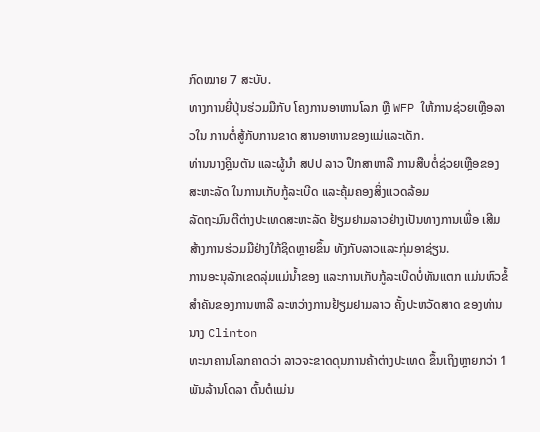ກົດໝາຍ 7 ສະບັບ.
ທາງການຍີ່ປຸ່ນຮ່ວມມືກັບ ໂຄງການອາຫານໂລກ ຫຼື WFP ໃຫ້ການຊ່ວຍເຫຼືອລາວໃນ ການຕໍ່ສູ້ກັບການຂາດ ສານອາຫານຂອງແມ່ແລະເດັກ.
ທ່ານນາງຄຼິນຕັນ ແລະຜູ້ນໍາ ສປປ ລາວ ປຶກສາຫາລື ການສືບຕໍ່ຊ່ວຍເຫຼືອຂອງສະຫະລັດ ໃນການເກັບກູ້ລະເບີດ ແລະຄຸ້ມຄອງສິ່ງແວດລ້ອມ
ລັດຖະມົນຕີຕ່າງປະເທດສະຫະລັດ ຢ້ຽມຢາມລາວຢ່າງເປັນທາງການເພື່ອ ເສີມສ້າງການຮ່ວມມືຢ່າງໃກ້ຊິດຫຼາຍຂຶ້ນ ທັງກັບລາວແລະກຸ່ມອາຊ່ຽນ.
ການອະນຸລັກເຂດລຸ່ມແມ່ນໍ້າຂອງ ແລະການເກັບກູ້ລະເບີດບໍ່ທັນແຕກ ແມ່ນຫົວຂໍ້ສຳຄັນຂອງການຫາລື ລະຫວ່າງການຢ້ຽມຢາມລາວ ຄັ້ງປະຫວັດສາດ ຂອງທ່ານນາງ Clinton
ທະນາຄານໂລກຄາດວ່າ ລາວຈະຂາດດຸນການຄ້າຕ່າງປະເທດ ຂຶ້ນເຖິງຫຼາຍກວ່າ 1 ພັນລ້ານໂດລາ ຕົ້ນຕໍແມ່ນ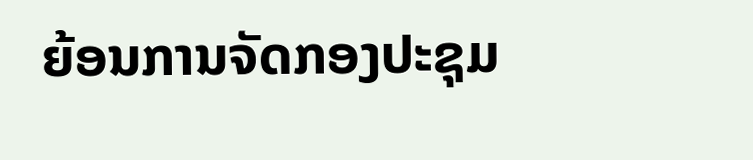ຍ້ອນການຈັດກອງປະຊຸມ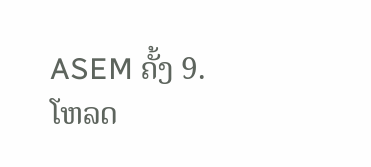ASEM ຄັ້ງ 9.
ໂຫລດ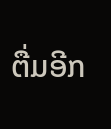ຕື່ມອີກ